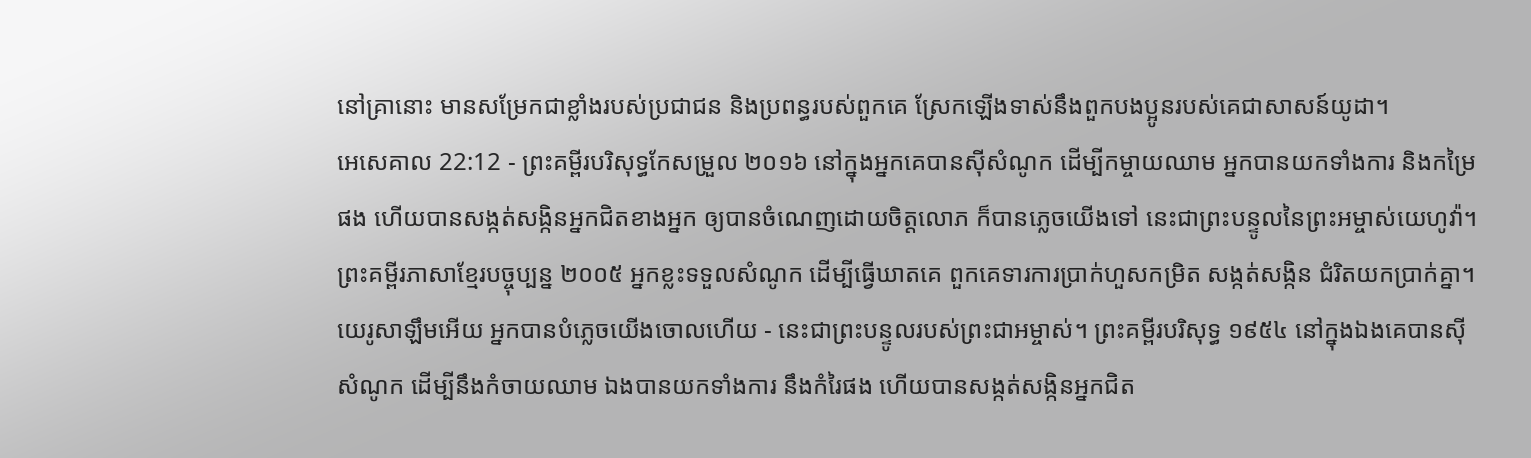នៅគ្រានោះ មានសម្រែកជាខ្លាំងរបស់ប្រជាជន និងប្រពន្ធរបស់ពួកគេ ស្រែកឡើងទាស់នឹងពួកបងប្អូនរបស់គេជាសាសន៍យូដា។
អេសេគាល 22:12 - ព្រះគម្ពីរបរិសុទ្ធកែសម្រួល ២០១៦ នៅក្នុងអ្នកគេបានស៊ីសំណូក ដើម្បីកម្ចាយឈាម អ្នកបានយកទាំងការ និងកម្រៃផង ហើយបានសង្កត់សង្កិនអ្នកជិតខាងអ្នក ឲ្យបានចំណេញដោយចិត្តលោភ ក៏បានភ្លេចយើងទៅ នេះជាព្រះបន្ទូលនៃព្រះអម្ចាស់យេហូវ៉ា។ ព្រះគម្ពីរភាសាខ្មែរបច្ចុប្បន្ន ២០០៥ អ្នកខ្លះទទួលសំណូក ដើម្បីធ្វើឃាតគេ ពួកគេទារការប្រាក់ហួសកម្រិត សង្កត់សង្កិន ជំរិតយកប្រាក់គ្នា។ យេរូសាឡឹមអើយ អ្នកបានបំភ្លេចយើងចោលហើយ - នេះជាព្រះបន្ទូលរបស់ព្រះជាអម្ចាស់។ ព្រះគម្ពីរបរិសុទ្ធ ១៩៥៤ នៅក្នុងឯងគេបានស៊ីសំណូក ដើម្បីនឹងកំចាយឈាម ឯងបានយកទាំងការ នឹងកំរៃផង ហើយបានសង្កត់សង្កិនអ្នកជិត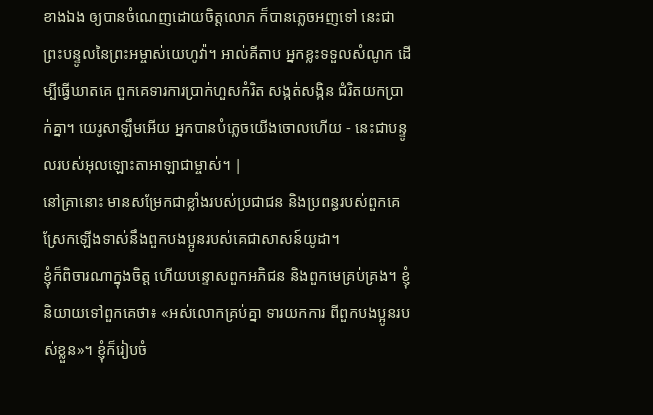ខាងឯង ឲ្យបានចំណេញដោយចិត្តលោភ ក៏បានភ្លេចអញទៅ នេះជាព្រះបន្ទូលនៃព្រះអម្ចាស់យេហូវ៉ា។ អាល់គីតាប អ្នកខ្លះទទួលសំណូក ដើម្បីធ្វើឃាតគេ ពួកគេទារការប្រាក់ហួសកំរិត សង្កត់សង្កិន ជំរិតយកប្រាក់គ្នា។ យេរូសាឡឹមអើយ អ្នកបានបំភ្លេចយើងចោលហើយ - នេះជាបន្ទូលរបស់អុលឡោះតាអាឡាជាម្ចាស់។ |
នៅគ្រានោះ មានសម្រែកជាខ្លាំងរបស់ប្រជាជន និងប្រពន្ធរបស់ពួកគេ ស្រែកឡើងទាស់នឹងពួកបងប្អូនរបស់គេជាសាសន៍យូដា។
ខ្ញុំក៏ពិចារណាក្នុងចិត្ត ហើយបន្ទោសពួកអភិជន និងពួកមេគ្រប់គ្រង។ ខ្ញុំនិយាយទៅពួកគេថា៖ «អស់លោកគ្រប់គ្នា ទារយកការ ពីពួកបងប្អូនរបស់ខ្លួន»។ ខ្ញុំក៏រៀបចំ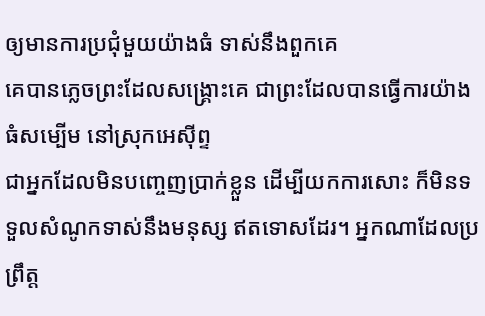ឲ្យមានការប្រជុំមួយយ៉ាងធំ ទាស់នឹងពួកគេ
គេបានភ្លេចព្រះដែលសង្គ្រោះគេ ជាព្រះដែលបានធ្វើការយ៉ាងធំសម្បើម នៅស្រុកអេស៊ីព្ទ
ជាអ្នកដែលមិនបញ្ចេញប្រាក់ខ្លួន ដើម្បីយកការសោះ ក៏មិនទទួលសំណូកទាស់នឹងមនុស្ស ឥតទោសដែរ។ អ្នកណាដែលប្រព្រឹត្ត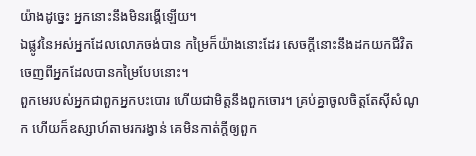យ៉ាងដូច្នេះ អ្នកនោះនឹងមិនរង្គើឡើយ។
ឯផ្លូវនៃអស់អ្នកដែលលោភចង់បាន កម្រៃក៏យ៉ាងនោះដែរ សេចក្ដីនោះនឹងដកយកជីវិត ចេញពីអ្នកដែលបានកម្រៃបែបនោះ។
ពួកមេរបស់អ្នកជាពួកអ្នកបះបោរ ហើយជាមិត្តនឹងពួកចោរ។ គ្រប់គ្នាចូលចិត្តតែស៊ីសំណូក ហើយក៏ឧស្សាហ៍តាមរករង្វាន់ គេមិនកាត់ក្តីឲ្យពួក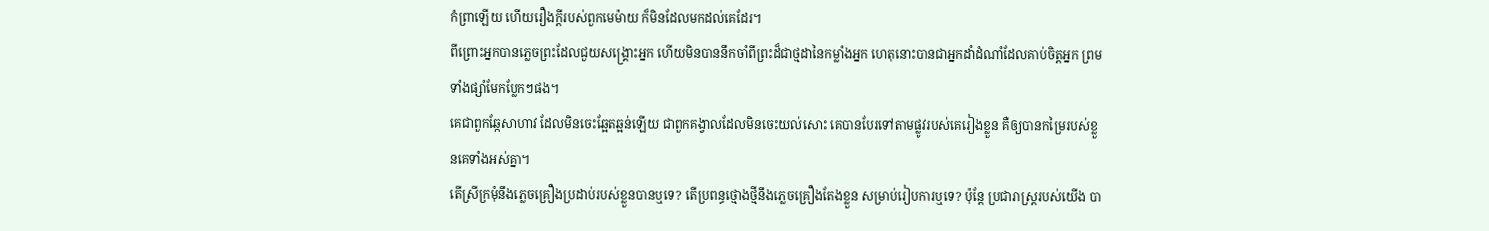កំព្រាឡើយ ហើយរឿងក្តីរបស់ពួកមេម៉ាយ ក៏មិនដែលមកដល់គេដែរ។
ពីព្រោះអ្នកបានភ្លេចព្រះដែលជួយសង្គ្រោះអ្នក ហើយមិនបាននឹកចាំពីព្រះដ៏ជាថ្មដានៃកម្លាំងអ្នក ហេតុនោះបានជាអ្នកដាំដំណាំដែលគាប់ចិត្តអ្នក ព្រមទាំងផ្សាំមែកប្លែកៗផង។
គេជាពួកឆ្កែសាហាវ ដែលមិនចេះឆ្អែតឆ្អន់ឡើយ ជាពួកគង្វាលដែលមិនចេះយល់សោះ គេបានបែរទៅតាមផ្លូវរបស់គេរៀងខ្លួន គឺឲ្យបានកម្រៃរបស់ខ្លួនគេទាំងអស់គ្នា។
តើស្រីក្រមុំនឹងភ្លេចគ្រឿងប្រដាប់របស់ខ្លួនបានឬទេ? តើប្រពន្ធថ្មោងថ្មីនឹងភ្លេចគ្រឿងតែងខ្លួន សម្រាប់រៀបការឬទេ? ប៉ុន្តែ ប្រជារាស្ត្ររបស់យើង បា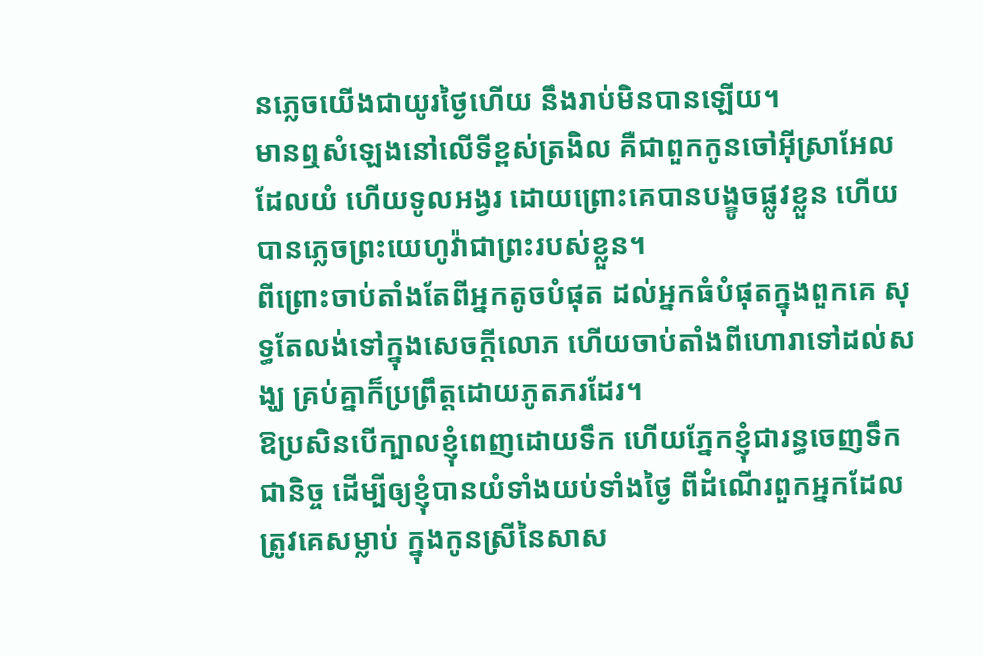នភ្លេចយើងជាយូរថ្ងៃហើយ នឹងរាប់មិនបានឡើយ។
មានឮសំឡេងនៅលើទីខ្ពស់ត្រងិល គឺជាពួកកូនចៅអ៊ីស្រាអែលដែលយំ ហើយទូលអង្វរ ដោយព្រោះគេបានបង្ខូចផ្លូវខ្លួន ហើយបានភ្លេចព្រះយេហូវ៉ាជាព្រះរបស់ខ្លួន។
ពីព្រោះចាប់តាំងតែពីអ្នកតូចបំផុត ដល់អ្នកធំបំផុតក្នុងពួកគេ សុទ្ធតែលង់ទៅក្នុងសេចក្ដីលោភ ហើយចាប់តាំងពីហោរាទៅដល់សង្ឃ គ្រប់គ្នាក៏ប្រព្រឹត្តដោយភូតភរដែរ។
ឱប្រសិនបើក្បាលខ្ញុំពេញដោយទឹក ហើយភ្នែកខ្ញុំជារន្ធចេញទឹកជានិច្ច ដើម្បីឲ្យខ្ញុំបានយំទាំងយប់ទាំងថ្ងៃ ពីដំណើរពួកអ្នកដែលត្រូវគេសម្លាប់ ក្នុងកូនស្រីនៃសាស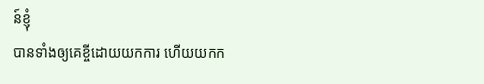ន៍ខ្ញុំ
បានទាំងឲ្យគេខ្ចីដោយយកការ ហើយយកក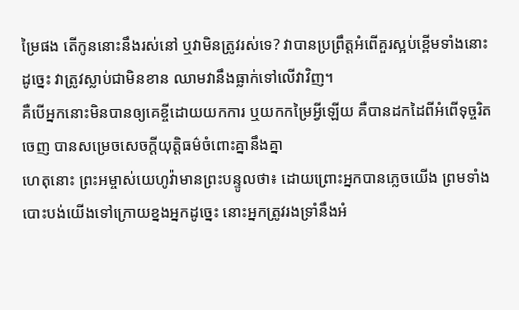ម្រៃផង តើកូននោះនឹងរស់នៅ ឬវាមិនត្រូវរស់ទេ? វាបានប្រព្រឹត្តអំពើគួរស្អប់ខ្ពើមទាំងនោះ ដូច្នេះ វាត្រូវស្លាប់ជាមិនខាន ឈាមវានឹងធ្លាក់ទៅលើវាវិញ។
គឺបើអ្នកនោះមិនបានឲ្យគេខ្ចីដោយយកការ ឬយកកម្រៃអ្វីឡើយ គឺបានដកដៃពីអំពើទុច្ចរិតចេញ បានសម្រេចសេចក្ដីយុត្តិធម៌ចំពោះគ្នានឹងគ្នា
ហេតុនោះ ព្រះអម្ចាស់យេហូវ៉ាមានព្រះបន្ទូលថា៖ ដោយព្រោះអ្នកបានភ្លេចយើង ព្រមទាំងបោះបង់យើងទៅក្រោយខ្នងអ្នកដូច្នេះ នោះអ្នកត្រូវរងទ្រាំនឹងអំ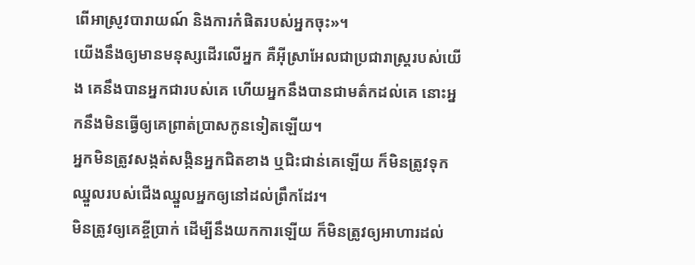ពើអាស្រូវបារាយណ៍ និងការកំផិតរបស់អ្នកចុះ»។
យើងនឹងឲ្យមានមនុស្សដើរលើអ្នក គឺអ៊ីស្រាអែលជាប្រជារាស្ត្ររបស់យើង គេនឹងបានអ្នកជារបស់គេ ហើយអ្នកនឹងបានជាមត៌កដល់គេ នោះអ្នកនឹងមិនធ្វើឲ្យគេព្រាត់ប្រាសកូនទៀតឡើយ។
អ្នកមិនត្រូវសង្កត់សង្កិនអ្នកជិតខាង ឬជិះជាន់គេឡើយ ក៏មិនត្រូវទុកឈ្នួលរបស់ជើងឈ្នួលអ្នកឲ្យនៅដល់ព្រឹកដែរ។
មិនត្រូវឲ្យគេខ្ចីប្រាក់ ដើម្បីនឹងយកការឡើយ ក៏មិនត្រូវឲ្យអាហារដល់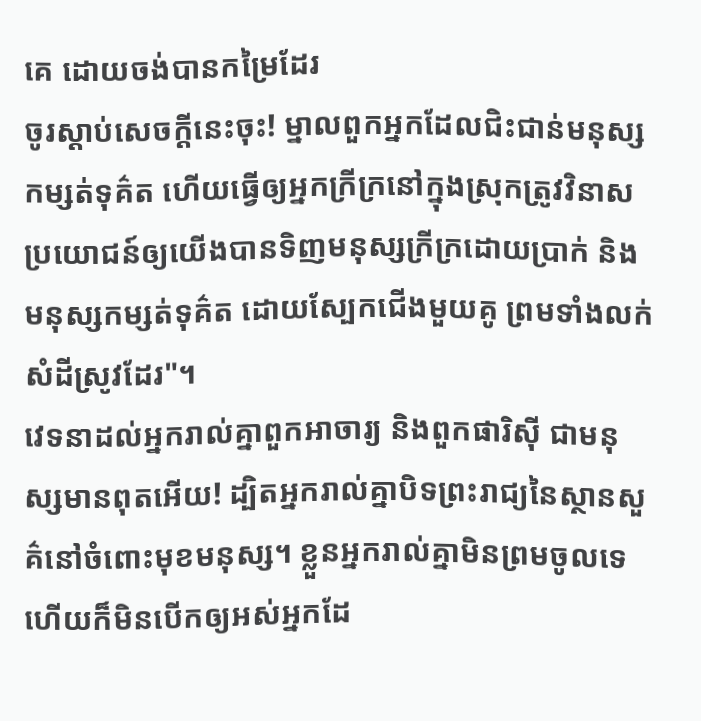គេ ដោយចង់បានកម្រៃដែរ
ចូរស្ដាប់សេចក្ដីនេះចុះ! ម្នាលពួកអ្នកដែលជិះជាន់មនុស្សកម្សត់ទុគ៌ត ហើយធ្វើឲ្យអ្នកក្រីក្រនៅក្នុងស្រុកត្រូវវិនាស
ប្រយោជន៍ឲ្យយើងបានទិញមនុស្សក្រីក្រដោយប្រាក់ និងមនុស្សកម្សត់ទុគ៌ត ដោយស្បែកជើងមួយគូ ព្រមទាំងលក់សំដីស្រូវដែរ"។
វេទនាដល់អ្នករាល់គ្នាពួកអាចារ្យ និងពួកផារិស៊ី ជាមនុស្សមានពុតអើយ! ដ្បិតអ្នករាល់គ្នាបិទព្រះរាជ្យនៃស្ថានសួគ៌នៅចំពោះមុខមនុស្ស។ ខ្លួនអ្នករាល់គ្នាមិនព្រមចូលទេ ហើយក៏មិនបើកឲ្យអស់អ្នកដែ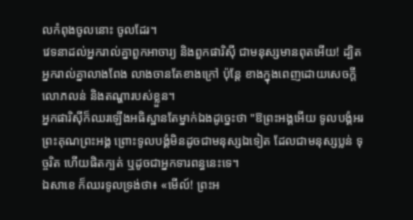លកំពុងចូលនោះ ចូលដែរ។
វេទនាដល់អ្នករាល់គ្នាពួកអាចារ្យ និងពួកផារិស៊ី ជាមនុស្សមានពុតអើយ! ដ្បិតអ្នករាល់គ្នាលាងពែង លាងចានតែខាងក្រៅ ប៉ុន្តែ ខាងក្នុងពេញដោយសេចក្ដីលោភលន់ និងតណ្ហារបស់ខ្លួន។
អ្នកផារិស៊ីក៏ឈរឡើងអធិស្ឋានតែម្នាក់ឯងដូច្នេះថា "ឱព្រះអង្គអើយ ទូលបង្គំអរព្រះគុណព្រះអង្គ ព្រោះទូលបង្គំមិនដូចជាមនុស្សឯទៀត ដែលជាមនុស្សប្លន់ ទុច្ចរិត ហើយផិតក្បត់ ឬដូចជាអ្នកទារពន្ធនេះទេ។
ឯសាខេ ក៏ឈរទូលទ្រង់ថា៖ «មើល៍! ព្រះអ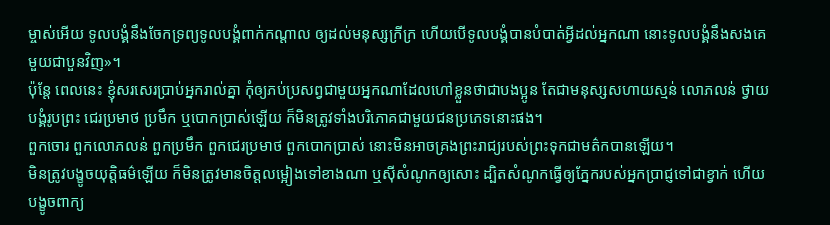ម្ចាស់អើយ ទូលបង្គំនឹងចែកទ្រព្យទូលបង្គំពាក់កណ្តាល ឲ្យដល់មនុស្សក្រីក្រ ហើយបើទូលបង្គំបានបំបាត់អ្វីដល់អ្នកណា នោះទូលបង្គំនឹងសងគេមួយជាបួនវិញ»។
ប៉ុន្តែ ពេលនេះ ខ្ញុំសរសេរប្រាប់អ្នករាល់គ្នា កុំឲ្យភប់ប្រសព្វជាមួយអ្នកណាដែលហៅខ្លួនថាជាបងប្អូន តែជាមនុស្សសហាយស្មន់ លោភលន់ ថ្វាយបង្គំរូបព្រះ ជេរប្រមាថ ប្រមឹក ឬបោកបា្រស់ឡើយ ក៏មិនត្រូវទាំងបរិភោគជាមួយជនប្រភេទនោះផង។
ពួកចោរ ពួកលោភលន់ ពួកប្រមឹក ពួកជេរប្រមាថ ពួកបោកប្រាស់ នោះមិនអាចគ្រងព្រះរាជ្យរបស់ព្រះទុកជាមត៌កបានឡើយ។
មិនត្រូវបង្ខូចយុត្តិធម៌ឡើយ ក៏មិនត្រូវមានចិត្តលម្អៀងទៅខាងណា ឬស៊ីសំណូកឲ្យសោះ ដ្បិតសំណូកធ្វើឲ្យភ្នែករបស់អ្នកប្រាជ្ញទៅជាខ្វាក់ ហើយបង្ខូចពាក្យ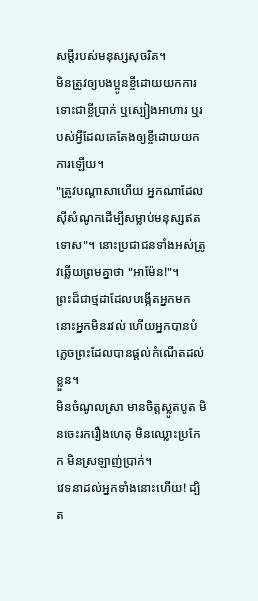សម្ដីរបស់មនុស្សសុចរិត។
មិនត្រូវឲ្យបងប្អូនខ្ចីដោយយកការ ទោះជាខ្ចីប្រាក់ ឬស្បៀងអាហារ ឬរបស់អ្វីដែលគេតែងឲ្យខ្ចីដោយយកការឡើយ។
"ត្រូវបណ្ដាសាហើយ អ្នកណាដែលស៊ីសំណូកដើម្បីសម្លាប់មនុស្សឥតទោស"។ នោះប្រជាជនទាំងអស់ត្រូវឆ្លើយព្រមគ្នាថា "អាម៉ែន!"។
ព្រះដ៏ជាថ្មដាដែលបង្កើតអ្នកមក នោះអ្នកមិនរវល់ ហើយអ្នកបានបំភ្លេចព្រះដែលបានផ្តល់កំណើតដល់ខ្លួន។
មិនចំណូលស្រា មានចិត្តស្លូតបូត មិនចេះរករឿងហេតុ មិនឈ្លោះប្រកែក មិនស្រឡាញ់ប្រាក់។
វេទនាដល់អ្នកទាំងនោះហើយ! ដ្បិត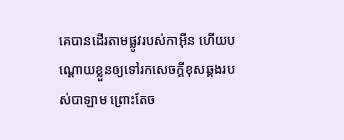គេបានដើរតាមផ្លូវរបស់កាអ៊ីន ហើយបណ្ដោយខ្លួនឲ្យទៅរកសេចក្ដីខុសឆ្គងរបស់បាឡាម ព្រោះតែច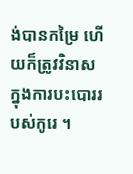ង់បានកម្រៃ ហើយក៏ត្រូវវិនាសក្នុងការបះបោររបស់កូរេ ។